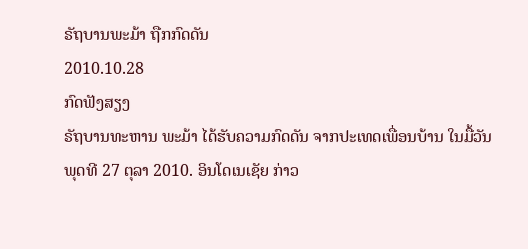ຣັຖບານພະມ້າ ຖືກກົດດັນ
2010.10.28
ກົດຟັງສຽງ
ຣັຖບານທະຫານ ພະມ້າ ໄດ້ຮັບຄວາມກົດດັນ ຈາກປະເທດເພື່ອນບ້ານ ໃນມື້ວັນພຸດທີ 27 ຕຸລາ 2010. ອິນໂດເນເຊັຍ ກ່າວ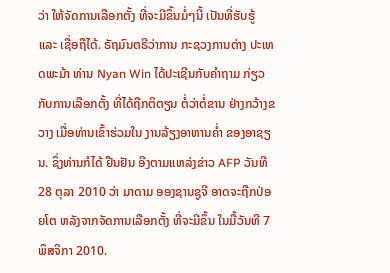ວ່າ ໃຫ້ຈັດການເລືອກຕັ້ງ ທີ່ຈະມີຂຶ້ນມໍ່ໆນີ້ ເປັນທີ່ຮັບຮູ້ ແລະ ເຊື່ອຖືໄດ້. ຣັຖມົນຕຣີວ່າການ ກະຊວງການຕ່າງ ປະເທດພະມ້າ ທ່ານ Nyan Win ໄດ້ປະເຊີນກັບຄຳຖາມ ກ່ຽວກັບການເລືອກຕັ້ງ ທີ່ໄດ້ຖືກຕິຕຽນ ຕໍ່ວ່າຕໍ່ຂານ ຢ່າງກວ້າງຂວາງ ເມື່ອທ່ານເຂົ້າຮ່ວມໃນ ງານລ້ຽງອາຫານຄໍ່າ ຂອງອາຊຽນ. ຊຶ່ງທ່ານກໍໄດ້ ຢືນຢັນ ອີງຕາມແຫລ່ງຂ່າວ AFP ວັນທີ 28 ຕຸລາ 2010 ວ່າ ມາດາມ ອອງຊານຊູຈີ ອາດຈະຖືກປ່ອຍໂຕ ຫລັງຈາກຈັດການເລືອກຕັ້ງ ທີ່ຈະມີຂຶ້ນ ໃນມື້ວັນທີ 7 ພຶສຈິກາ 2010.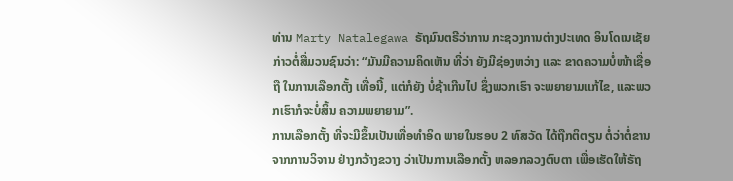ທ່ານ Marty Natalegawa ຣັຖມົນຕຣີວ່າການ ກະຊວງການຕ່າງປະເທດ ອິນໂດເນເຊັຍ ກ່າວຕໍ່ສື່ມວນຊົນວ່າ: “ມັນມີຄວາມຄິດເຫັນ ທີ່ວ່າ ຍັງມີຊ່ອງຫວ່າງ ແລະ ຂາດຄວາມບໍ່ໜ້າເຊື່ອຖື ໃນການເລືອກຕັ້ງ ເທື່ອນີ້, ແຕ່ກໍຍັງ ບໍ່ຊ້າເກີນໄປ ຊຶ່ງພວກເຮົາ ຈະພຍາຍາມແກ້ໄຂ, ແລະພວກເຮົາກໍຈະບໍ່ສິ້ນ ຄວາມພຍາຍາມ”.
ການເລືອກຕັ້ງ ທີ່ຈະມີຂຶ້ນເປັນເທື່ອທຳອິດ ພາຍໃນຮອບ 2 ທົສວັດ ໄດ້ຖືກຕິຕຽນ ຕໍ່ວ່າຕໍ່ຂານ ຈາກການວິຈານ ຢ່າງກວ້າງຂວາງ ວ່າເປັນການເລືອກຕັ້ງ ຫລອກລວງຕົບຕາ ເພື່ອເຮັດໃຫ້ຣັຖ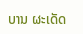ບານ ຜະເດັດ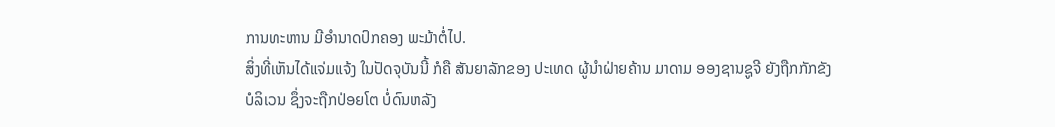ການທະຫານ ມີອຳນາດປົກຄອງ ພະມ້າຕໍ່ໄປ.
ສິ່ງທີ່ເຫັນໄດ້ແຈ່ມແຈ້ງ ໃນປັດຈຸບັນນີ້ ກໍຄື ສັນຍາລັກຂອງ ປະເທດ ຜູ້ນຳຝ່າຍຄ້ານ ມາດາມ ອອງຊານຊູຈີ ຍັງຖືກກັກຂັງ ບໍລິເວນ ຊຶ່ງຈະຖືກປ່ອຍໂຕ ບໍ່ດົນຫລັງ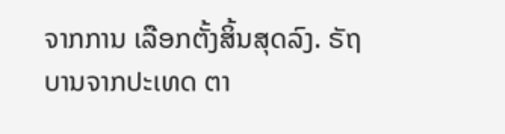ຈາກການ ເລືອກຕັ້ງສິ້ນສຸດລົງ. ຣັຖບານຈາກປະເທດ ຕາ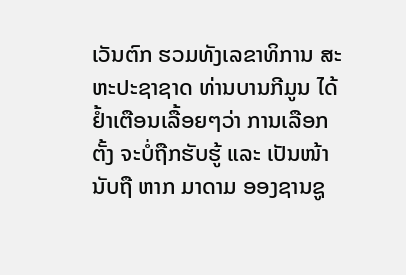ເວັນຕົກ ຮວມທັງເລຂາທິການ ສະຫະປະຊາຊາດ ທ່ານບານກີມູນ ໄດ້ຢ້ຳເຕືອນເລື້ອຍໆວ່າ ການເລືອກຕັ້ງ ຈະບໍ່ຖືກຮັບຮູ້ ແລະ ເປັນໜ້ານັບຖື ຫາກ ມາດາມ ອອງຊານຊູ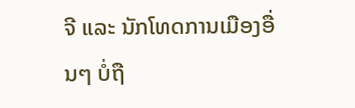ຈີ ແລະ ນັກໂທດການເມືອງອື່ນໆ ບໍ່ຖື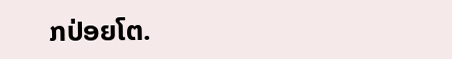ກປ່ອຍໂຕ.